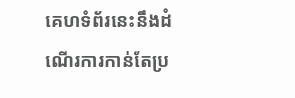គេហទំព័រនេះនឹងដំណើរការកាន់តែប្រ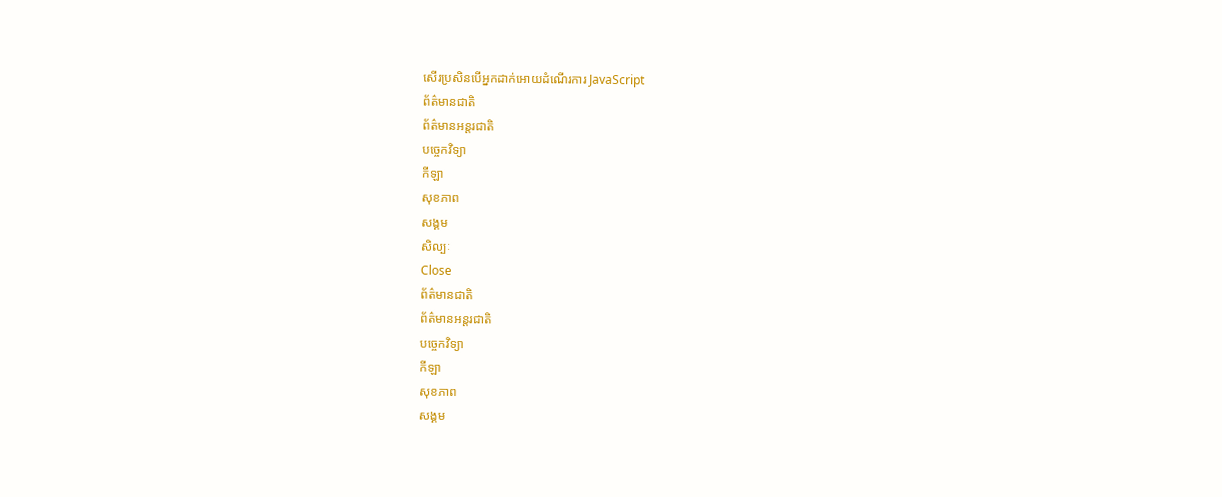សើរប្រសិនបើអ្នកដាក់អោយដំណើរការ JavaScript
ព័ត៌មានជាតិ
ព័ត៌មានអន្តរជាតិ
បច្ចេកវិទ្យា
កីឡា
សុខភាព
សង្គម
សិល្បៈ
Close
ព័ត៌មានជាតិ
ព័ត៌មានអន្តរជាតិ
បច្ចេកវិទ្យា
កីឡា
សុខភាព
សង្គម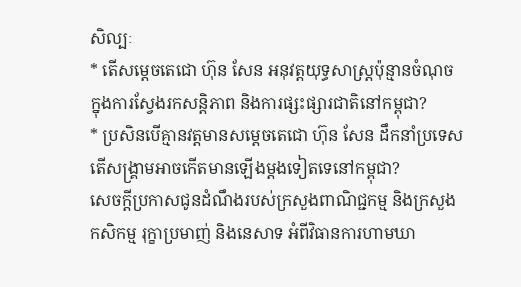សិល្បៈ
* តើសម្ដេចតេជោ ហ៊ុន សែន អនុវត្ដយុទ្ធសាស្រ្ដប៉ុន្មានចំណុច ក្នុងការស្វែងរកសន្ដិភាព និងការផ្សះផ្សារជាតិនៅកម្ពុជា?
* ប្រសិនបើគ្មានវត្ដមានសម្ដេចតេជោ ហ៊ុន សែន ដឹកនាំប្រទេស តើសង្រ្គាមអាចកើតមានឡើងម្ដងទៀតទេនៅកម្ពុជា?
សេចក្តីប្រកាសជូនដំណឹងរបស់ក្រសួងពាណិជ្ជកម្ម និងក្រសួងកសិកម្ម រុក្ខាប្រមាញ់ និងនេសាទ អំពីវិធានការហាមឃា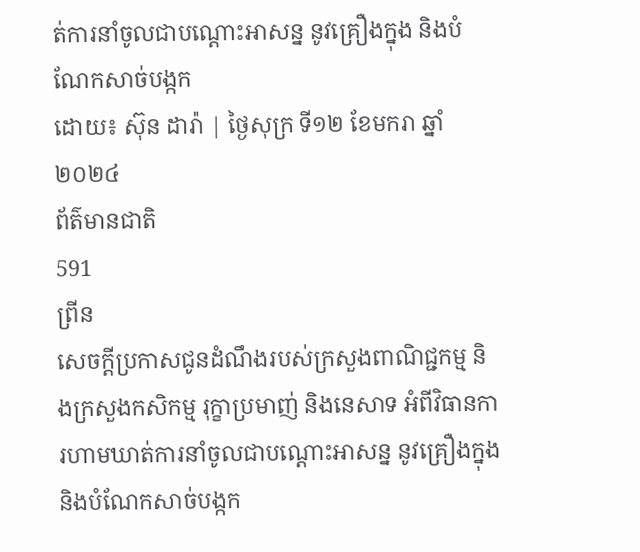ត់ការនាំចូលជាបណ្តោះអាសន្ន នូវគ្រឿងក្នុង និងបំណែកសាច់បង្កក
ដោយ៖ ស៊ុន ដារ៉ា | ថ្ងៃសុក្រ ទី១២ ខែមករា ឆ្នាំ២០២៤
ព័ត៌មានជាតិ
591
ព្រីន
សេចក្តីប្រកាសជូនដំណឹងរបស់ក្រសួងពាណិជ្ជកម្ម និងក្រសួងកសិកម្ម រុក្ខាប្រមាញ់ និងនេសាទ អំពីវិធានការហាមឃាត់ការនាំចូលជាបណ្តោះអាសន្ន នូវគ្រឿងក្នុង និងបំណែកសាច់បង្កក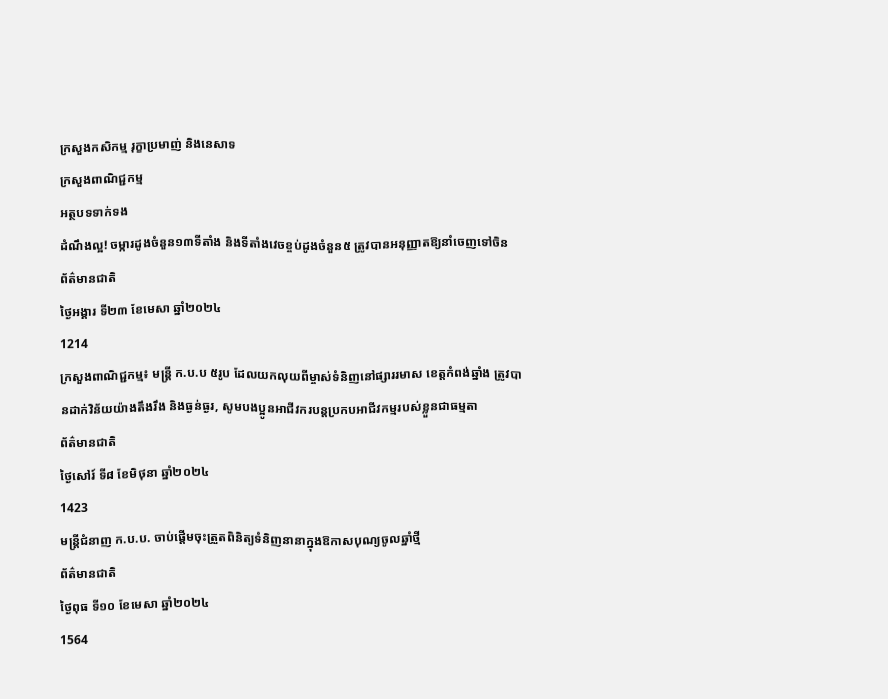ក្រសួងកសិកម្ម រុក្ខាប្រមាញ់ និងនេសាទ
ក្រសួងពាណិជ្ជកម្ម
អត្ថបទទាក់ទង
ដំណឹងល្អ! ចម្ការដូងចំនួន១៣ទីតាំង និងទីតាំងវេចខ្ចប់ដូងចំនួន៥ ត្រូវបានអនុញ្ញាតឱ្យនាំចេញទៅចិន
ព័ត៌មានជាតិ
ថ្ងៃអង្គារ ទី២៣ ខែមេសា ឆ្នាំ២០២៤
1214
ក្រសួងពាណិជ្ជកម្ម៖ មន្រ្តី ក.ប.ប ៥រូប ដែលយកលុយពីម្ចាស់ទំនិញនៅផ្សាររមាស ខេត្តកំពង់ឆ្នាំង ត្រូវបានដាក់វិន័យយ៉ាងតឹងរឹង និងធ្ងន់ធ្ងរ, សូមបងប្អូនអាជីវករបន្តប្រកបអាជីវកម្មរបស់ខ្លួនជាធម្មតា
ព័ត៌មានជាតិ
ថ្ងៃសៅរ៍ ទី៨ ខែមិថុនា ឆ្នាំ២០២៤
1423
មន្រ្តីជំនាញ ក.ប.ប. ចាប់ផ្តើមចុះត្រួតពិនិត្យទំនិញនានាក្នុងឱកាសបុណ្យចូលឆ្នាំថ្មី
ព័ត៌មានជាតិ
ថ្ងៃពុធ ទី១០ ខែមេសា ឆ្នាំ២០២៤
1564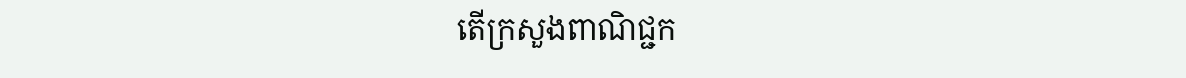តើក្រសួងពាណិជ្ជក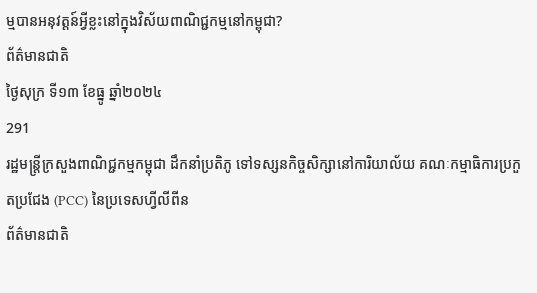ម្មបានអនុវត្តន៍អ្វីខ្លះនៅក្នុងវិស័យពាណិជ្ជកម្មនៅកម្ពុជា?
ព័ត៌មានជាតិ
ថ្ងៃសុក្រ ទី១៣ ខែធ្នូ ឆ្នាំ២០២៤
291
រដ្ឋមន្ត្រីក្រសួងពាណិជ្ជកម្មកម្ពុជា ដឹកនាំប្រតិភូ ទៅទស្សនកិច្ចសិក្សានៅការិយាល័យ គណៈកម្មាធិការប្រកួតប្រជែង (PCC) នៃប្រទេសហ្វីលីពីន
ព័ត៌មានជាតិ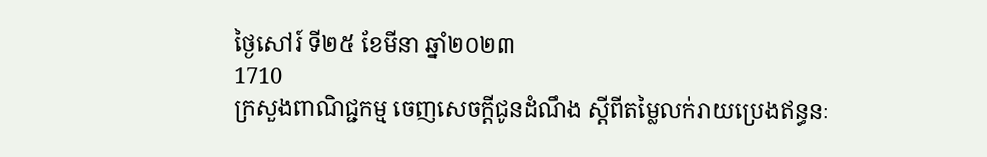ថ្ងៃសៅរ៍ ទី២៥ ខែមីនា ឆ្នាំ២០២៣
1710
ក្រសួងពាណិជ្ជកម្ម ចេញសេចក្តីជូនដំណឹង ស្ដីពីតម្លៃលក់រាយប្រេងឥន្ធនៈ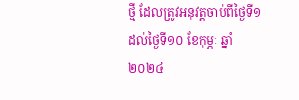ថ្មី ដែលត្រូវអនុវត្តចាប់ពីថ្ងៃទី១ ដល់ថ្ងៃទី១០ ខែកុម្ភៈ ឆ្នាំ២០២៤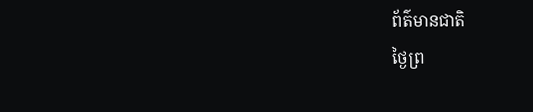ព័ត៌មានជាតិ
ថ្ងៃព្រ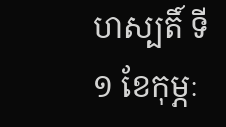ហស្បតិ៍ ទី១ ខែកុម្ភៈ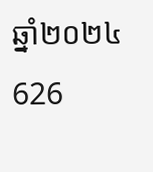ឆ្នាំ២០២៤
626